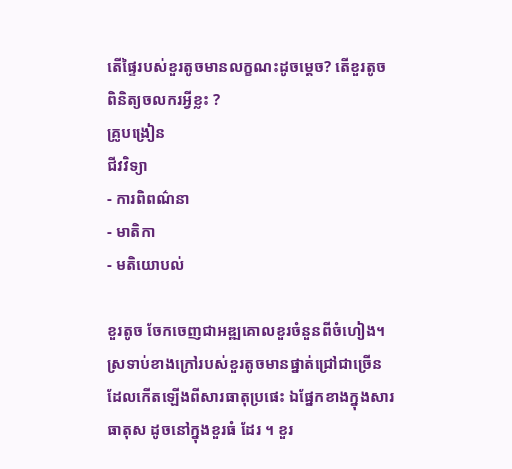តើផ្ទៃរបស់ខួរតូចមានលក្ខណះដូចម្ដេច? តើខួរតូចពិនិត្យចលករអ្វីខ្លះ ?
គ្រូបង្រៀន
ជីវវិទ្យា
- ការពិពណ៌នា
- មាតិកា
- មតិយោបល់

ខួរតូច ចែកចេញជាអឌ្ឍគោលខួរចំនួនពីចំហៀង។ ស្រទាប់ខាងក្រៅរបស់ខួរតូចមានផ្នាត់ជ្រៅជាច្រើនដែលកើតឡើងពីសារធាតុប្រផេះ ឯផ្នែកខាងក្នុងសារធាតុស ដូចនៅក្នុងខួរធំ ដែរ ។ ខួរ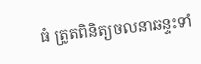ធំ ត្រូតពិនិត្យចលនាឆន្ទះទាំ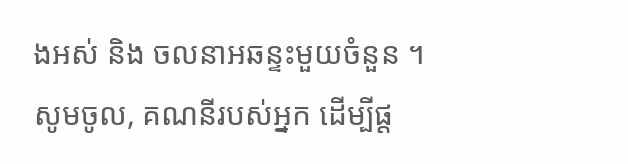ងអស់ និង ចលនាអឆន្ទះមួយចំនួន ។
សូមចូល, គណនីរបស់អ្នក ដើម្បីផ្ត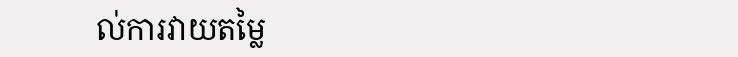ល់ការវាយតម្លៃ